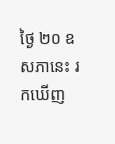ថ្ងៃ ២០ ឧសភានេះ រកឃើញ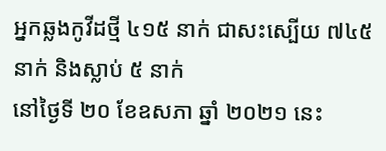អ្នកឆ្លងកូវីដថ្មី ៤១៥ នាក់ ជាសះស្បើយ ៧៤៥ នាក់ និងស្លាប់ ៥ នាក់
នៅថ្ងៃទី ២០ ខែឧសភា ឆ្នាំ ២០២១ នេះ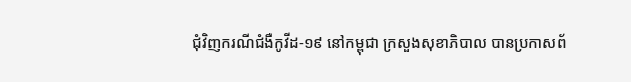ជុំវិញករណីជំងឺកូវីដ-១៩ នៅកម្ពុជា ក្រសួងសុខាភិបាល បានប្រកាសព័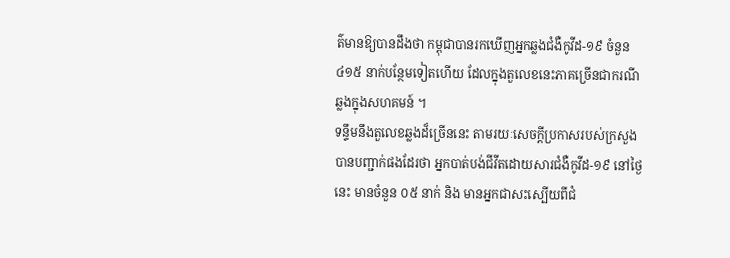ត៌មានឱ្យបានដឹងថា កម្ពុជាបានរកឃើញអ្នកឆ្លងជំងឺកូវីដ-១៩ ចំនួន ៤១៥ នាក់បន្ថែមទៀតហើយ ដែលក្នុងតួលេខនេះភាគច្រើនជាករណីឆ្លងក្នុងសហគមន៍ ។
ទន្ទឹមនឹងតួលេខឆ្លងដ៏ច្រើននេះ តាមរយៈសេចក្ដីប្រកាសរបស់ក្រសួងបានបញ្ជាក់ផងដែរថា អ្នកបាត់បង់ជីវីតដោយសារជំងឺកូវីដ-១៩ នៅថ្ងៃនេះ មានចំនួន ០៥ នាក់ និង មានអ្នកជាសះស្បើយពីជំ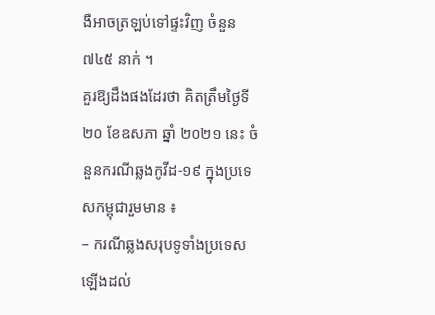ងឺអាចត្រឡប់ទៅផ្ទះវិញ ចំនួន ៧៤៥ នាក់ ។
គួរឱ្យដឹងផងដែរថា គិតត្រឹមថ្ងៃទី ២០ ខែឧសភា ឆ្នាំ ២០២១ នេះ ចំនួនករណីឆ្លងកូវីដ-១៩ ក្នុងប្រទេសកម្ពុជារួមមាន ៖
– ករណីឆ្លងសរុបទូទាំងប្រទេសឡើងដល់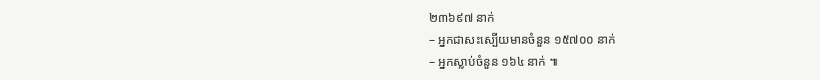២៣៦៩៧ នាក់
– អ្នកជាសះស្បើយមានចំនួន ១៥៧០០ នាក់
– អ្នកស្លាប់ចំនួន ១៦៤ នាក់ ៕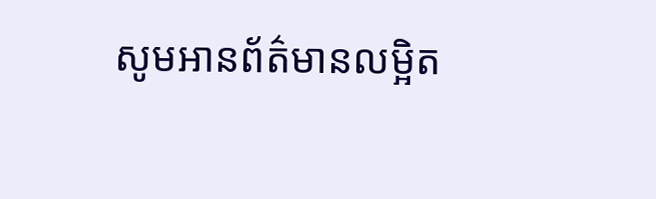សូមអានព័ត៌មានលម្អិត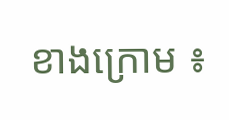ខាងក្រោម ៖